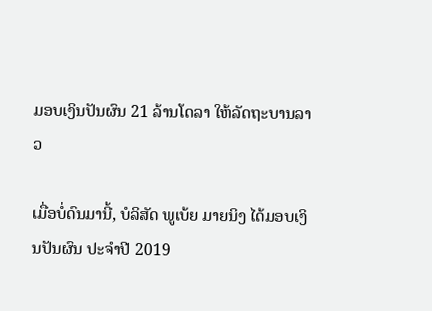ມອບເງິນປັນຜົນ 21 ລ້ານໂດລາ ໃຫ້ລັດຖະບານລາວ

ເມື່ອບໍ່ດົນມານີ້, ບໍລິສັດ ພູເບ້ຍ ມາຍນິງ ໄດ້ມອບເງິນປັນຜົນ ປະຈຳປີ 2019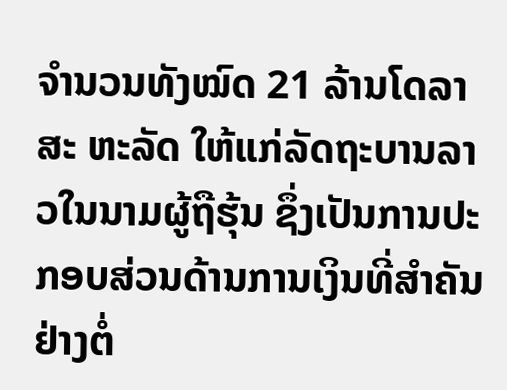ຈໍານວນທັງໝົດ 21 ລ້ານໂດລາສະ ຫະລັດ ໃຫ້ແກ່ລັດຖະບານລາວໃນນາມຜູ້ຖືຮຸ້ນ ຊຶ່ງເປັນການປະກອບສ່ວນດ້ານການເງິນທີ່ສໍາຄັນຢ່າງຕໍ່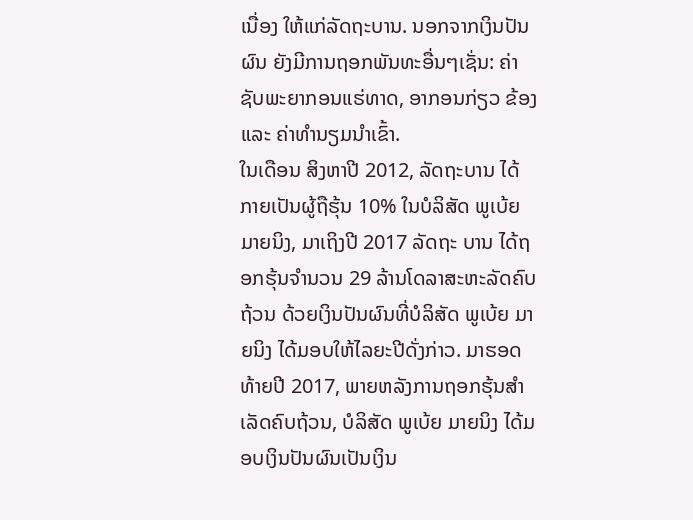ເນື່ອງ ໃຫ້ແກ່ລັດຖະບານ. ນອກຈາກເງິນປັນຜົນ ຍັງມີການຖອກພັນທະອື່ນໆເຊັ່ນ: ຄ່າຊັບພະຍາກອນແຮ່ທາດ, ອາກອນກ່ຽວ ຂ້ອງ ແລະ ຄ່າທໍານຽມນໍາເຂົ້າ.
ໃນເດືອນ ສິງຫາປີ 2012, ລັດຖະບານ ໄດ້ກາຍເປັນຜູ້ຖືຮຸ້ນ 10% ໃນບໍລິສັດ ພູເບ້ຍ ມາຍນິງ, ມາເຖິງປີ 2017 ລັດຖະ ບານ ໄດ້ຖອກຮຸ້ນຈຳນວນ 29 ລ້ານໂດລາສະຫະລັດຄົບຖ້ວນ ດ້ວຍເງິນປັນຜົນທີ່ບໍລິສັດ ພູເບ້ຍ ມາຍນິງ ໄດ້ມອບໃຫ້ໄລຍະປີດັ່ງກ່າວ. ມາຮອດທ້າຍປີ 2017, ພາຍຫລັງການຖອກຮຸ້ນສໍາເລັດຄົບຖ້ວນ, ບໍລິສັດ ພູເບ້ຍ ມາຍນິງ ໄດ້ມອບເງິນປັນຜົນເປັນເງິນ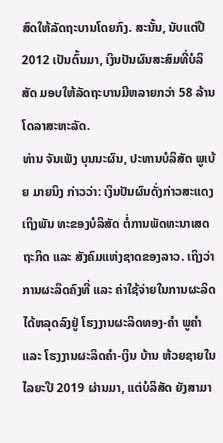ສົດໃຫ້ລັດຖະບານໂດຍກົງ. ສະນັ້ນ, ນັບແຕ່ປີ 2012 ເປັນຕົ້ນມາ, ເງິນປັນຜົນສະສົມທີ່ບໍລິສັດ ມອບໃຫ້ລັດຖະບານມີຫລາຍກວ່າ 58 ລ້ານໂດລາສະຫະລັດ.
ທ່ານ ຈັນເພັງ ບຸນນະຜົນ, ປະທານບໍລິສັດ ພູເບ້ຍ ມາຍນິງ ກ່າວວ່າ: ເງິນປັນຜົນດັ່ງກ່າວສະແດງເຖິງພັນ ທະຂອງບໍລິສັດ ຕໍ່ການພັດທະນາເສດຖະກິດ ແລະ ສັງຄົມແຫ່ງຊາດຂອງລາວ. ເຖິງວ່າການຜະລິດຄົງທີ່ ແລະ ຄ່າໃຊ້ຈ່າຍໃນການຜະລິດໄດ້ຫລຸດລົງຢູ່ ໂຮງງານຜະລິດທອງ-ຄໍາ ພູຄໍາ ແລະ ໂຮງງານຜະລິດຄໍາ-ເງິນ ບ້ານ ຫ້ວຍຊາຍໃນໄລຍະປີ 2019 ຜ່ານມາ, ແຕ່ບໍລິສັດ ຍັງສາມາ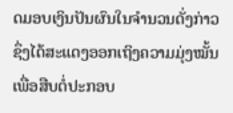ດມອບເງິນປັນຜົນໃນຈໍານວນດັ່ງກ່າວ ຊຶ່ງໄດ້ສະແດງອອກເຖິງຄວາມມຸ່ງໝັ້ນ ເພື່ອສືບຕໍ່ປະກອບ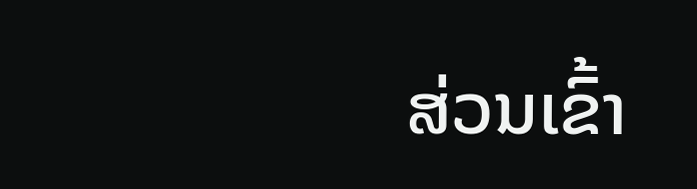ສ່ວນເຂົ້າ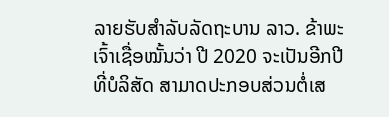ລາຍຮັບສໍາລັບລັດຖະບານ ລາວ. ຂ້າພະເຈົ້າເຊື່ອໝັ້ນວ່າ ປີ 2020 ຈະເປັນອີກປີທີ່ບໍລິສັດ ສາມາດປະກອບສ່ວນຕໍ່ເສ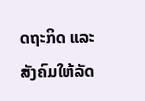ດຖະກິດ ແລະ ສັງຄົມໃຫ້ລັດ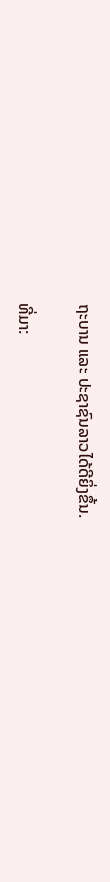ຖະບານ ແລະ ປະຊາຊົນລາວໄດ້ດີຍິ່ງຂຶ້ນ.

ທີ່ມາ: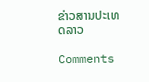ຂ່າວສານປະເທດລາວ

Comments